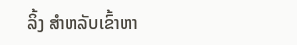ລິ້ງ ສຳຫລັບເຂົ້າຫາ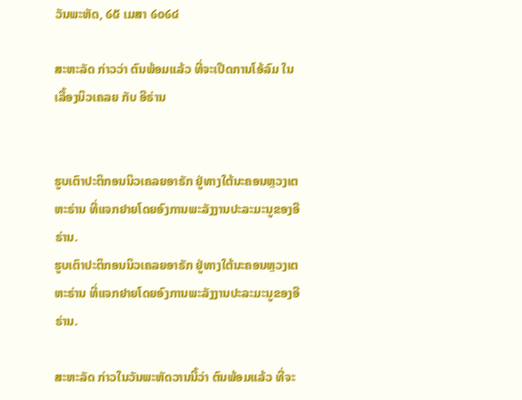ວັນພະຫັດ, ໒໕ ເມສາ ໒໐໒໔

ສະຫະລັດ ກ່າວວ່າ ຕົນພ້ອມແລ້ວ ທີ່ຈະເປີດການໂອ້ລົມ ໃນເລື້ອງນິວເຄລຍ ກັບ ອີຣ່ານ


ຮູບເຕົາປະຕິກອນນິວເຄລຍອາຣັກ ຢູ່ທາງໃຕ້ນະຄອນຫຼວງເຕຫະຣ່ານ ທີ່ແຈກຢາຍໂດຍອົງການພະລັງງານປະລະມະນູຂອງອີຣ່ານ.
ຮູບເຕົາປະຕິກອນນິວເຄລຍອາຣັກ ຢູ່ທາງໃຕ້ນະຄອນຫຼວງເຕຫະຣ່ານ ທີ່ແຈກຢາຍໂດຍອົງການພະລັງງານປະລະມະນູຂອງອີຣ່ານ.

ສະຫະລັດ ກ່າວໃນວັນພະຫັດວານນີ້ວ່າ ຕົນພ້ອມແລ້ວ ທີ່ຈະ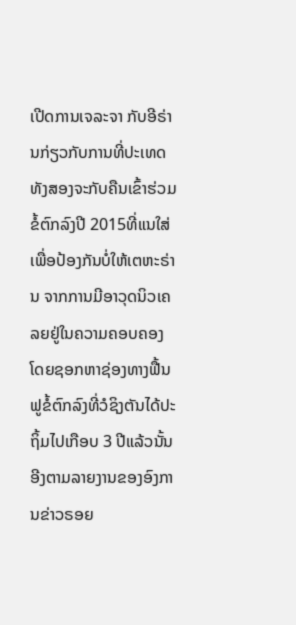ເປີດການເຈລະຈາ ກັບອີຣ່ານກ່ຽວກັບການທີ່ປະເທດທັງສອງຈະກັບຄືນເຂົ້າຮ່ວມຂໍ້ຕົກລົງປີ 2015ທີ່ແນໃສ່ເພື່ອປ້ອງກັນບໍ່ໃຫ້ເຕຫະຣ່ານ ຈາກການມີອາວຸດນິວເຄລຍຢູ່ໃນຄວາມຄອບຄອງ ໂດຍຊອກຫາຊ່ອງທາງຟື້ນຟູຂໍ້ຕົກລົງທີ່ວໍຊິງຕັນໄດ້ປະຖິ້ມໄປເກືອບ 3 ປີແລ້ວນັ້ນ ອີງຕາມລາຍງານຂອງອົງການຂ່າວຣອຍ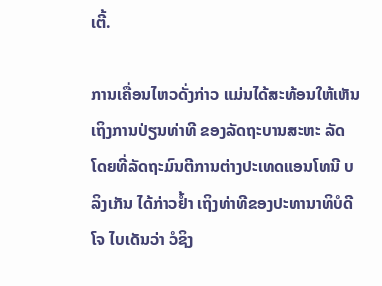ເຕີ້.

ການເຄື່ອນໄຫວດັ່ງກ່າວ ແມ່ນໄດ້ສະທ້ອນໃຫ້ເຫັນເຖິງການປ່ຽນທ່າທີ ຂອງລັດຖະບານສະຫະ ລັດ ໂດຍທີ່ລັດຖະມົນຕີການຕ່າງປະເທດແອນໂທນີ ບລິງເກັນ ໄດ້ກ່າວຢ້ຳ ເຖິງທ່າທີຂອງປະທານາທິບໍດີໂຈ ໄບເດັນວ່າ ວໍຊິງ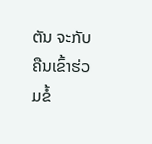ຕັນ ຈະກັບຄືນເຂົ້າຮ່ວມຂໍ້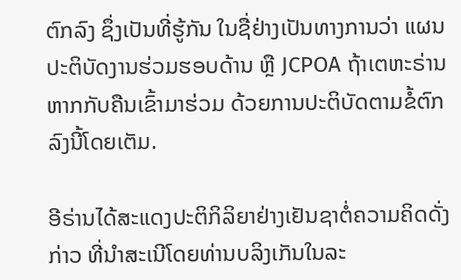ຕົກລົງ ຊຶ່ງເປັນທີ່ຮູ້ກັນ ໃນຊື່ຢ່າງເປັນທາງການວ່າ ແຜນປະຕິບັດງານຮ່ວມຮອບດ້ານ ຫຼື JCPOA ຖ້າເຕຫະຣ່ານຫາກກັບຄືນເຂົ້າມາຮ່ວມ ດ້ວຍການປະຕິບັດຕາມຂໍ້ຕົກລົງນີ້ໂດຍເຕັມ.

ອີຣ່ານໄດ້ສະແດງປະຕິກິລິຍາຢ່າງເຢັນຊາຕໍ່ຄວາມຄິດດັ່ງກ່າວ ທີ່ນຳສະເນີໂດຍທ່ານບລິງເກັນໃນລະ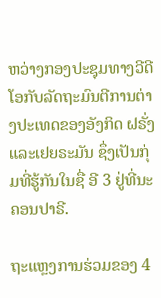ຫວ່າງກອງປະຊຸມທາງວີດີໂອກັບລັດຖະມົນຕີການຕ່າງປະເທດຂອງອັງກິດ ຝຣັ່ງ ແລະເຢຍຣະມັນ ຊຶ່ງເປັນກຸ່ມທີ່ຮູ້ກັນໃນຊື່ ອີ 3 ຢູ່ທີ່ນະຄອນປາຣີ.

ຖະແຫຼງການຮ່ວມຂອງ 4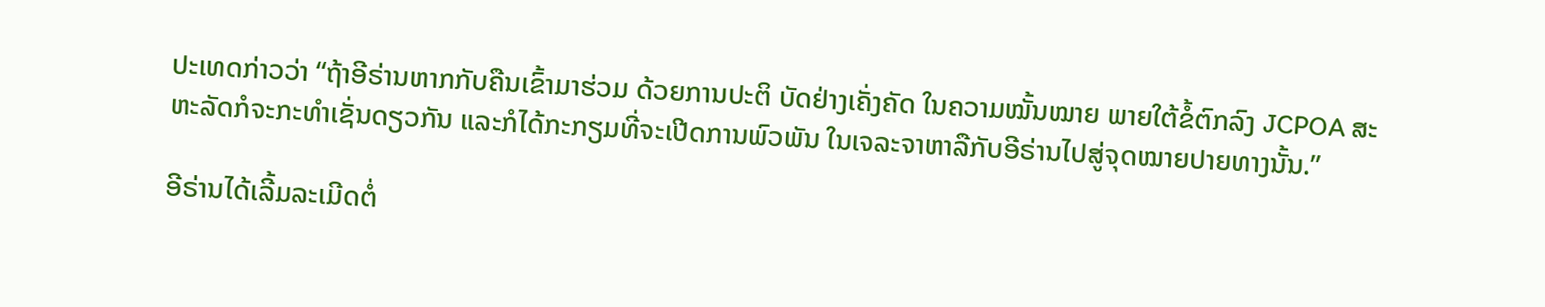ປະເທດກ່າວວ່າ “ຖ້າອີຣ່ານຫາກກັບຄືນເຂົ້າມາຮ່ວມ ດ້ວຍການປະຕິ ບັດຢ່າງເຄັ່ງຄັດ ໃນຄວາມໝັ້ນໝາຍ ພາຍໃຕ້ຂໍ້ຕົກລົງ JCPOA ສະຫະລັດກໍຈະກະທຳເຊັ່ນດຽວກັນ ແລະກໍໄດ້ກະກຽມທີ່ຈະເປີດການພົວພັນ ໃນເຈລະຈາຫາລືກັບອີຣ່ານໄປສູ່ຈຸດໝາຍປາຍທາງນັ້ນ.”

ອີຣ່ານໄດ້ເລີ້ມລະເມີດຕໍ່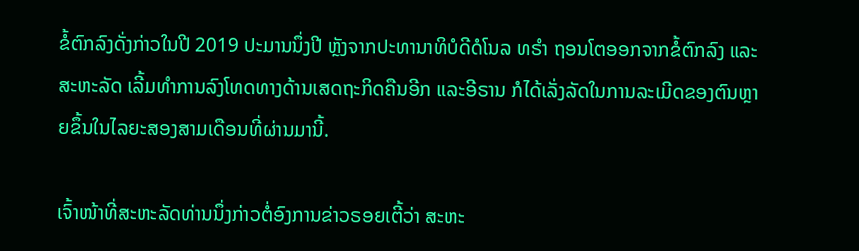ຂໍ້ຕົກລົງດັ່ງກ່າວໃນປີ 2019 ປະມານນຶ່ງປີ ຫຼັງຈາກປະທານາທິບໍດີດໍໂນລ ທຣຳ ຖອນໂຕອອກຈາກຂໍ້ຕົກລົງ ແລະສະຫະລັດ ເລີ້ມທຳການລົງໂທດທາງດ້ານເສດຖະກິດຄືນອີກ ແລະອີຣານ ກໍໄດ້ເລັ່ງລັດໃນການລະເມີດຂອງຕົນຫຼາຍຂຶ້ນໃນໄລຍະສອງສາມເດືອນທີ່ຜ່ານມານີ້.

ເຈົ້າໜ້າທີ່ສະຫະລັດທ່ານນຶ່ງກ່າວຕໍ່ອົງການຂ່າວຣອຍເຕີ້ວ່າ ສະຫະ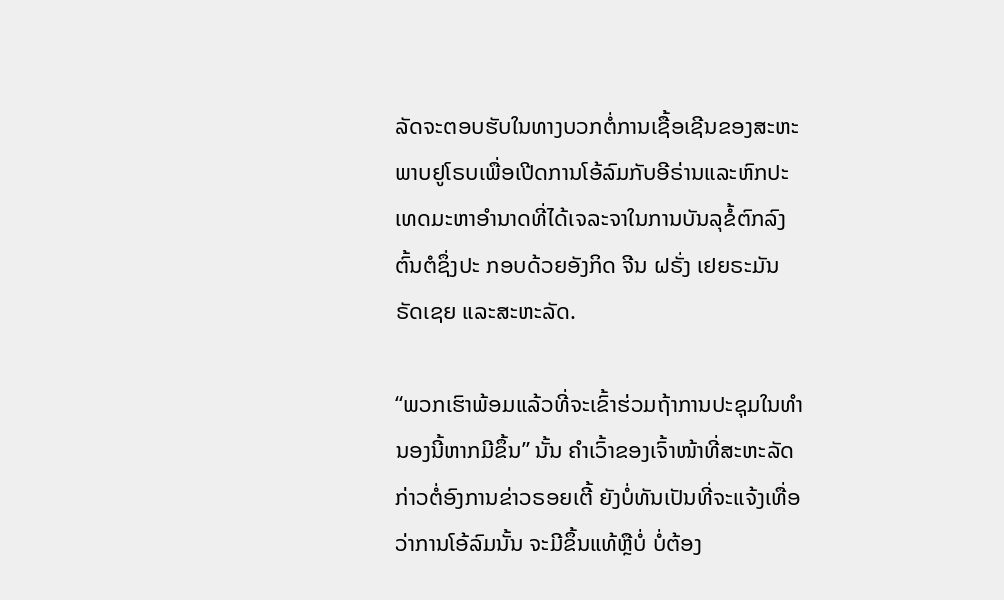ລັດຈະຕອບຮັບໃນທາງບວກຕໍ່ການເຊື້ອເຊີນຂອງສະຫະພາບຢູໂຣບເພື່ອເປີດການໂອ້ລົມກັບອີຣ່ານແລະຫົກປະເທດມະຫາອຳນາດທີ່ໄດ້ເຈລະຈາໃນການບັນລຸຂໍ້ຕົກລົງຕົ້ນຕໍຊຶ່ງປະ ກອບດ້ວຍອັງກິດ ຈີນ ຝຣັ່ງ ເຢຍຣະມັນ ຣັດເຊຍ ແລະສະຫະລັດ.

“ພວກເຮົາພ້ອມແລ້ວທີ່ຈະເຂົ້າຮ່ວມຖ້າການປະຊຸມໃນທຳນອງນີ້ຫາກມີຂຶ້ນ” ນັ້ນ ຄຳເວົ້າຂອງເຈົ້າໜ້າທີ່ສະຫະລັດ ກ່າວຕໍ່ອົງການຂ່າວຣອຍເຕີ້ ຍັງບໍ່ທັນເປັນທີ່ຈະແຈ້ງເທື່ອວ່າການໂອ້ລົມນັ້ນ ຈະມີຂຶ້ນແທ້ຫຼືບໍ່ ບໍ່ຕ້ອງ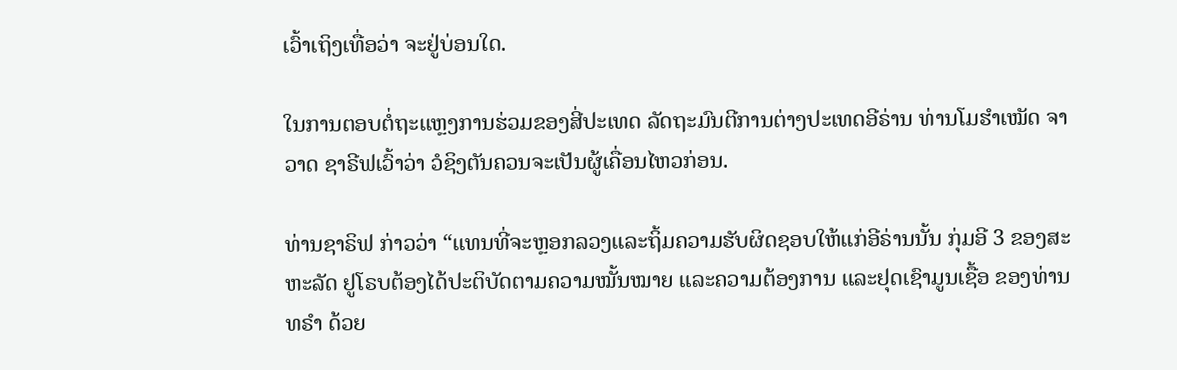ເວົ້າເຖິງເທື່ອວ່າ ຈະຢູ່ບ່ອນໃດ.

ໃນການຕອບຕໍ່ຖະແຫຼງການຮ່ວມຂອງສີ່ປະເທດ ລັດຖະມົນຕີການຕ່າງປະເທດອີຣ່ານ ທ່ານໂມຮຳເໝັດ ຈາວາດ ຊາຣີຟເວົ້າວ່າ ວໍຊິງຕັນຄວນຈະເປັນຜູ້ເຄື່ອນໄຫວກ່ອນ.

ທ່ານຊາຣິຟ ກ່າວວ່າ “ແທນທີ່ຈະຫຼອກລວງແລະຖິ້ມຄວາມຮັບຜິດຊອບໃຫ້ແກ່ອີຣ່ານນັ້ນ ກຸ່ມອີ 3 ຂອງສະຫະລັດ ຢູໂຣບຕ້ອງໄດ້ປະຕິບັດຕາມຄວາມໝັ້ນໝາຍ ແລະຄວາມຕ້ອງການ ແລະຢຸດເຊົາມູນເຊື້ອ ຂອງທ່ານທຣຳ ດ້ວຍ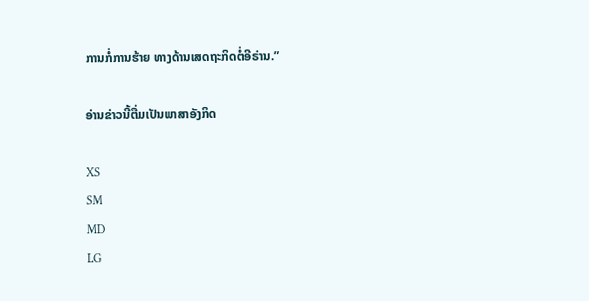ການກໍ່ການຮ້າຍ ທາງດ້ານເສດຖະກິດຕໍ່ອີຣ່ານ.”

ອ່ານຂ່າວນີ້ຕື່ມເປັນພາສາອັງກິດ

XS
SM
MD
LG